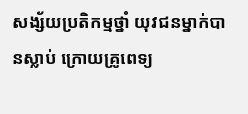សង្ស័យប្រតិកម្មថ្នាំ យុវជនម្នាក់បានស្លាប់ ក្រោយគ្រូពេទ្យ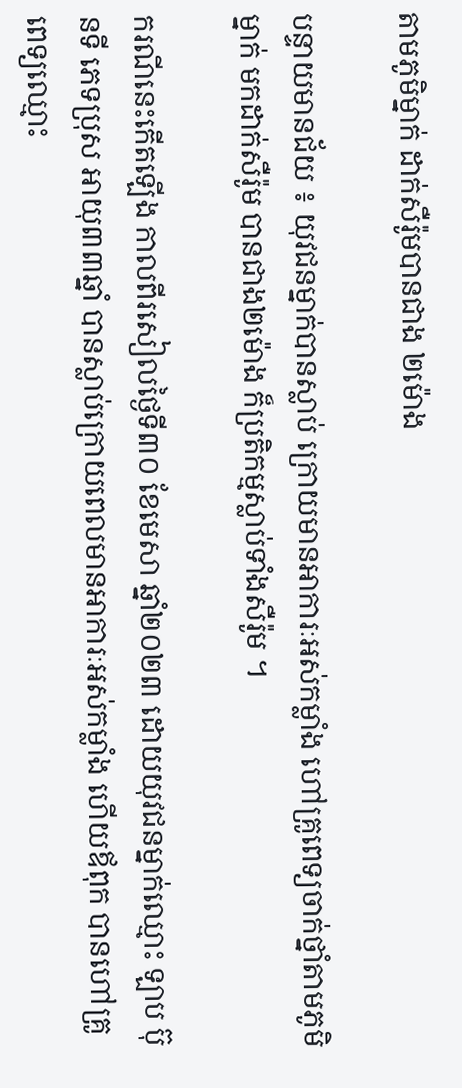តាមភូមិម្នាក់ ដាក់សឺរ៉ូមបានជាង ២ម៉ោង

បន្ទាយមានជ័យ ៖ យុវជនម្នាក់បានស្លាប់ ក្រោយមានអាការៈអស់កម្លាំង ហៅគ្រូពេទ្យចាក់ថ្នាំតាមភូមិម្នាក់ មកដាក់សឺរ៉ូម បានជាង២ម៉ោង ក៏ប្រតិកម្មស្លាប់ទាំងសឺរ៉ូម ។

ករណីនេះកើតឡើង កាលពីរសៀលថ្ងៃទី៣០ ខែមេសា ឆ្នាំ២០២៣ ដោយយុវជនម្នាក់ឈ្មោះ ឡាប ប៊ុនទី ភេទប្រុស អាយុ៣៣ឆ្នាំ បានស្លាប់ក្រោយពេលមានអាការៈអស់កម្លាំង ហើយឪពុក បានហៅគ្រូពេទ្យឈ្មោះ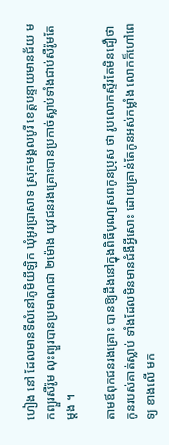ហៀង នៅ ដែលមានទីលំនៅភូមិយីឡិក ឃុំអូរប្រាសាទ ស្រុកមង្គលបូរី ខេត្តបន្ទាយមានជ័យ មកព្យួរសឺរ៉ូម លុះព្យួរបានប្រមាណជា ២ម៉ោង យុវជនរងគ្រោះបានប្រកាច់ស្លាប់ទាំងជាប់សឺរ៉ូមតែម្តង ។

តាមឪពុកជនរងគ្រោះ បានឱ្យដឹងនៅក្នុងពិធីបុណ្យសពកូនប្រុស ថា រូបលោកស្ទឺរតែមិនជឿថា កូនរបស់គាត់ស្លាប់ ទាំងដែលមិនមានជំងឺអ្វីសោះ ដោយគ្រាន់តែកូនអស់កម្លាំង លោកក៏ហៅពេទ្យ ខាងលើ មក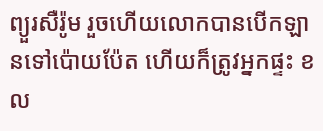ព្យួរសឺរ៉ូម រួចហើយលោកបានបើកឡានទៅប៉ោយប៉ែត ហើយក៏ត្រូវអ្នកផ្ទះ ខល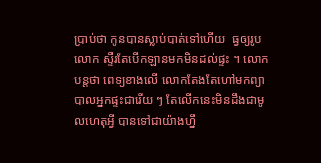ប្រាប់ថា កូនបានស្លាប់បាត់ទៅហើយ  ធ្វឲ្យរូបលោក ស្ទឺរតែបើកឡានមកមិនដល់ផ្ទះ ។ លោកបន្តថា ពេទ្យខាងលើ លោកតែងតែហៅមកព្យាបាលអ្នកផ្ទះជារើយ ៗ តែលើកនេះមិនដឹងជាមូលហេតុអ្វី បានទៅជាយ៉ាងហ្នឹ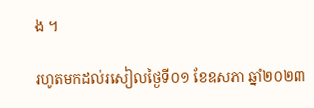ង ។

រហូតមកដល់រសៀលថ្ងៃទី០១ ខែឧសភា ឆ្នាំ២០២៣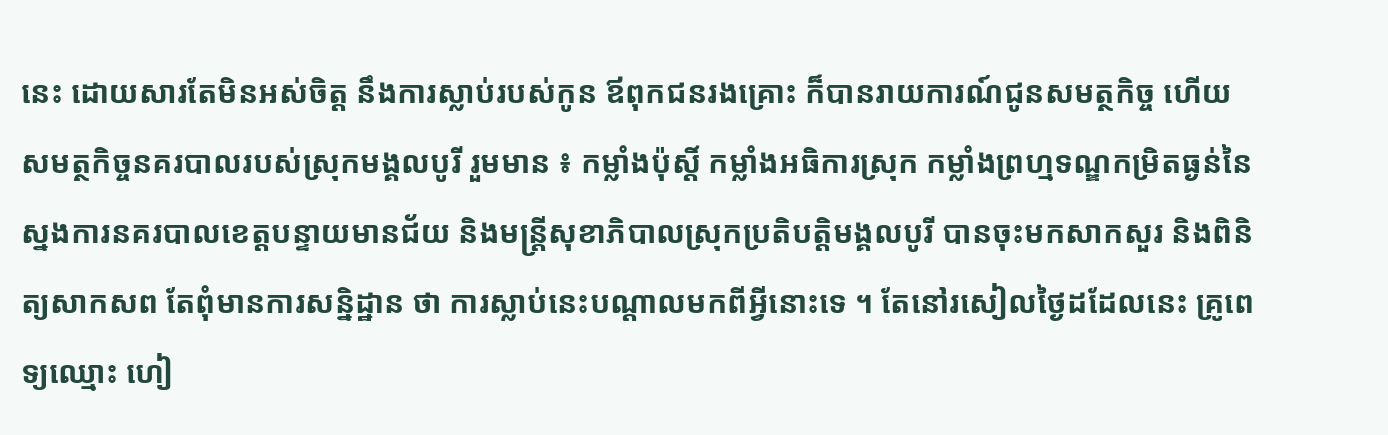នេះ ដោយសារតែមិនអស់ចិត្ត នឹងការស្លាប់របស់កូន ឪពុកជនរងគ្រោះ ក៏បានរាយការណ៍ជូនសមត្ថកិច្ច ហើយសមត្ថកិច្ចនគរបាលរបស់ស្រុកមង្គលបូរី រួមមាន ៖ កម្លាំងប៉ុស្តិ៍ កម្លាំងអធិការស្រុក កម្លាំងព្រហ្មទណ្ឌកម្រិតធ្ងន់នៃស្នងការនគរបាលខេត្តបន្ទាយមានជ័យ និងមន្ត្រីសុខាភិបាលស្រុកប្រតិបត្តិមង្គលបូរី បានចុះមកសាកសួរ និងពិនិត្យសាកសព តែពុំមានការសន្និដ្ឋាន ថា ការស្លាប់នេះបណ្តាលមកពីអ្វីនោះទេ ។ តែនៅរសៀលថ្ងៃដដែលនេះ គ្រូពេទ្យឈ្មោះ ហៀ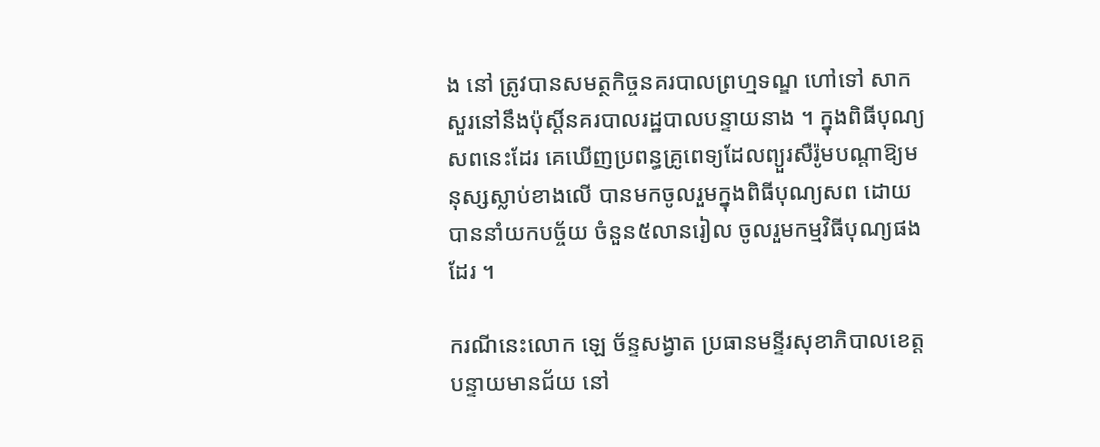ង នៅ ត្រូវបានសមត្ថកិច្ចនគរបាលព្រហ្មទណ្ឌ ហៅទៅ សាកសួរនៅនឹងប៉ុស្តិ៍នគរបាលរដ្ឋបាលបន្ទាយនាង ។ ក្នុងពិធីបុណ្យសពនេះដែរ គេឃើញប្រពន្ធគ្រូពេទ្យដែលព្យួរសឺរ៉ូមបណ្តាឱ្យមនុស្សស្លាប់ខាងលើ បានមកចូលរួមក្នុងពិធីបុណ្យសព ដោយបាននាំយកបច្ច័យ ចំនួន៥លានរៀល ចូលរួមកម្មវិធីបុណ្យផងដែរ ។

ករណីនេះលោក ឡេ ច័ន្ទសង្វាត ប្រធានមន្ទីរសុខាភិបាលខេត្តបន្ទាយមានជ័យ នៅ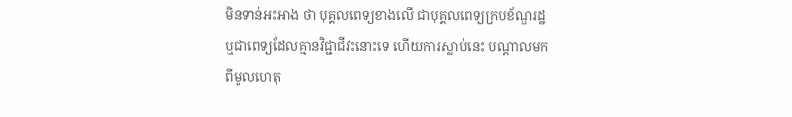មិនទាន់អះអាង ថា បុគ្គលពេទ្យខាងលើ ជាបុគ្គលពេទ្យក្របខ័ណ្ឌរដ្ឋ ឬជាពេទ្យដែលគ្មានវិជ្ជាជីវះនោះទេ ហើយការស្លាប់នេះ បណ្តាលមកពីមូលហេតុ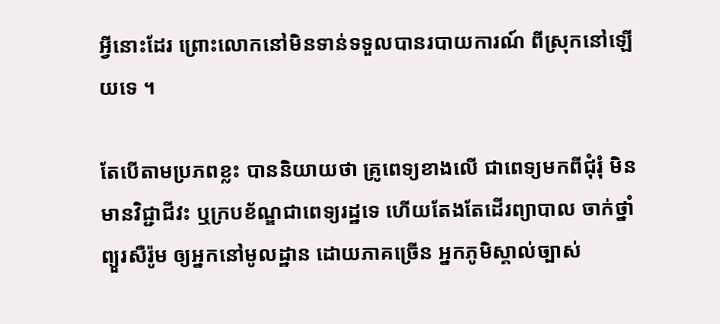អ្វីនោះដែរ ព្រោះលោកនៅមិនទាន់ទទួលបានរបាយការណ៍ ពីស្រុកនៅឡើយទេ ។

តែបើតាមប្រភពខ្លះ បាននិយាយថា គ្រូពេទ្យខាងលើ ជាពេទ្យមកពីជុំរុំ មិនមានវិជ្ជាជីវះ ឬក្របខ័ណ្ឌជាពេទ្យរដ្ឋទេ ហើយតែងតែដើរព្យាបាល ចាក់ថ្នាំ ព្យួរសឺរ៉ូម ឲ្យអ្នកនៅមូលដ្ឋាន ដោយភាគច្រើន អ្នកភូមិស្គាល់ច្បាស់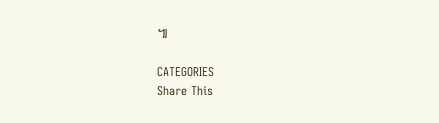៕

CATEGORIES
Share This